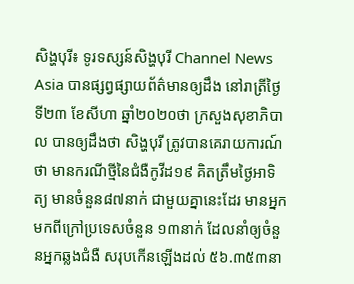សិង្ហបុរី៖ ទូរទស្សន៍សិង្ហបុរី Channel News Asia បានផ្សព្វផ្សាយព័ត៌មានឲ្យដឹង នៅរាត្រីថ្ងៃទី២៣ ខែសីហា ឆ្នាំ២០២០ថា ក្រសួងសុខាភិបាល បានឲ្យដឹងថា សិង្ហបុរី ត្រូវបានគេរាយការណ៍ថា មានករណីថ្មីនៃជំងឺកូវីដ១៩ គិតត្រឹមថ្ងៃអាទិត្យ មានចំនួន៨៧នាក់ ជាមួយគ្នានេះដែរ មានអ្នកមកពីក្រៅប្រទេសចំនួន ១៣នាក់ ដែលនាំឲ្យចំនួនអ្នកឆ្លងជំងឺ សរុបកើនឡើងដល់ ៥៦.៣៥៣នា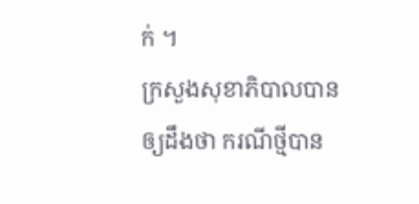ក់ ។
ក្រសួងសុខាភិបាលបានឲ្យដឹងថា ករណីថ្មីបាន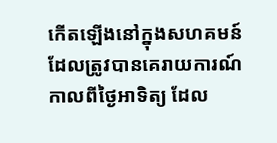កើតឡើងនៅក្នុងសហគមន៍ ដែលត្រូវបានគេរាយការណ៍ កាលពីថ្ងៃអាទិត្យ ដែល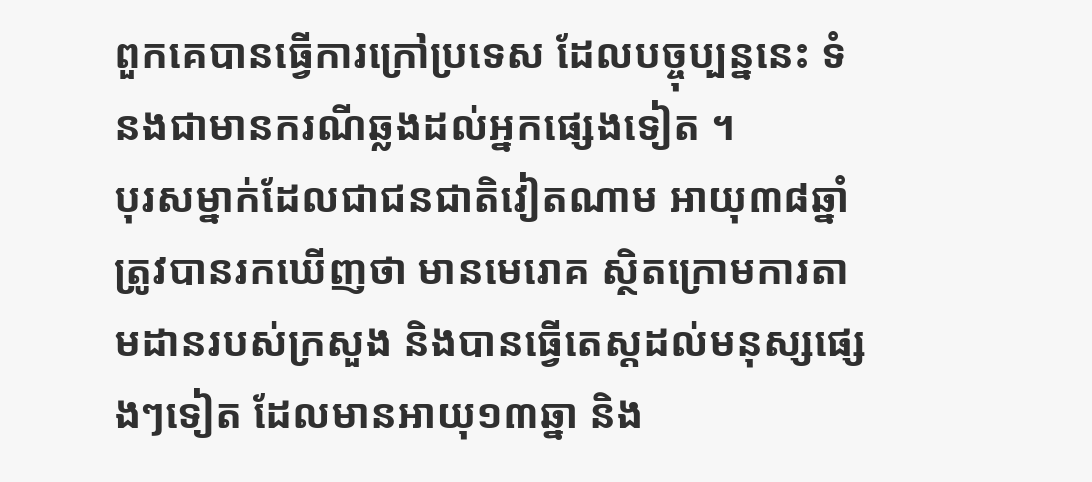ពួកគេបានធ្វើការក្រៅប្រទេស ដែលបច្ចុប្បន្ននេះ ទំនងជាមានករណីឆ្លងដល់អ្នកផ្សេងទៀត ។
បុរសម្នាក់ដែលជាជនជាតិវៀតណាម អាយុ៣៨ឆ្នាំ ត្រូវបានរកឃើញថា មានមេរោគ ស្ថិតក្រោមការតាមដានរបស់ក្រសួង និងបានធ្វើតេស្តដល់មនុស្សផ្សេងៗទៀត ដែលមានអាយុ១៣ឆ្នា និង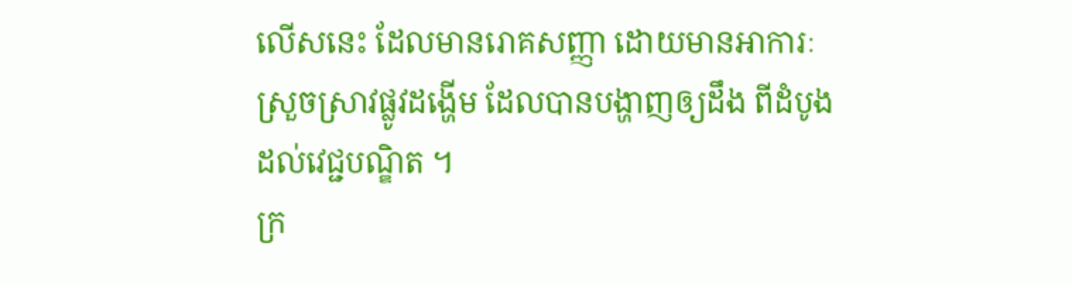លើសនេះ ដែលមានរោគសញ្ញា ដោយមានអាការៈស្រួចស្រាវផ្លូវដង្ហើម ដែលបានបង្ហាញឲ្យដឹង ពីដំបូងដល់វេជ្ជបណ្ឌិត ។
ក្រ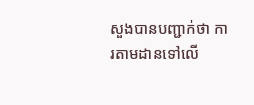សួងបានបញ្ជាក់ថា ការតាមដានទៅលើ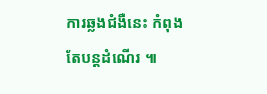ការឆ្លងជំងឺនេះ កំពុងតែបន្តដំណើរ ៕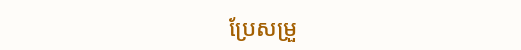ប្រែសម្រួ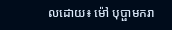លដោយ៖ ម៉ៅ បុប្ផាមករា